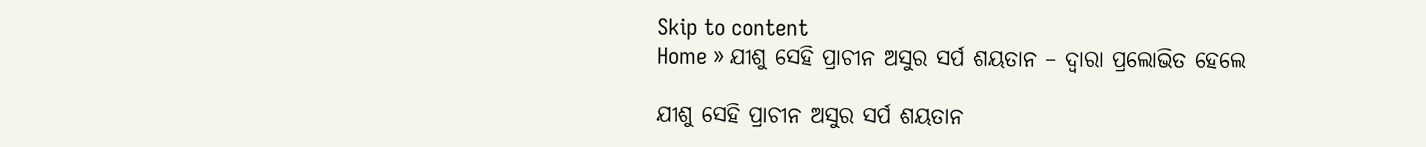Skip to content
Home » ଯୀଶୁ ସେହି ପ୍ରାଚୀନ ଅସୁର ସର୍ପ ଶୟତାନ – ଦ୍ୱାରା ପ୍ରଲୋଭିତ ହେଲେ

ଯୀଶୁ ସେହି ପ୍ରାଚୀନ ଅସୁର ସର୍ପ ଶୟତାନ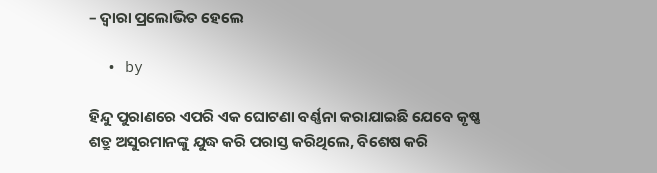– ଦ୍ୱାରା ପ୍ରଲୋଭିତ ହେଲେ

  • by

ହିନ୍ଦୁ ପୁରାଣରେ ଏପରି ଏକ ଘୋଟଣା ବର୍ଣ୍ଣନା କରାଯାଇଛି ଯେବେ କୃଷ୍ଣ ଶତ୍ରୁ ଅସୁରମାନଙ୍କୁ ଯୁଦ୍ଧ କରି ପରାସ୍ତ କରିଥିଲେ, ବିଶେଷ କରି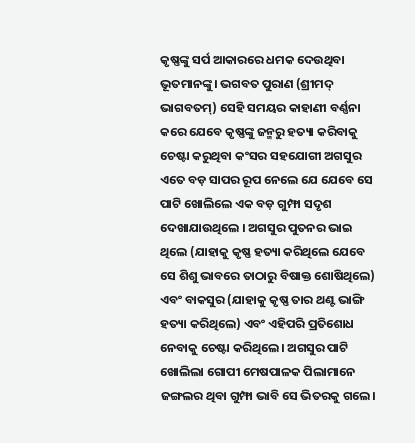କୃଷ୍ଣଙ୍କୁ ସର୍ପ ଆକାରରେ ଧମକ ଦେଉଥିବା ଭୂତମାନଙ୍କୁ। ଭଗବତ ପୁରାଣ (ଶ୍ରୀମଦ୍ ଭାଗବତମ୍) ସେହି ସମୟର କାହାଣୀ ବର୍ଣ୍ଣନା କରେ ଯେବେ କୃଷ୍ଣଙ୍କୁ ଜନ୍ମରୁ ହତ୍ୟା କରିବାକୁ ଚେଷ୍ଟା କରୁଥିବା କଂସର ସହଯୋଗୀ ଅଗସୁର ଏତେ ବଡ଼ ସାପର ରୂପ ନେଲେ ଯେ ଯେବେ ସେ ପାଟି ଖୋଲିଲେ ଏକ ବଡ଼ ଗୁମ୍ଫା ସଦୃଶ ଦେଖାଯାଉଥିଲେ । ଅଗସୁର ପୁତନର ଭାଇ ଥିଲେ (ଯାହାକୁ କୃଷ୍ଣ ହତ୍ୟା କରିଥିଲେ ଯେବେ ସେ ଶିଶୁ ଭାବରେ ତାଠାରୁ ବିଷାକ୍ତ ଶୋଷିଥିଲେ) ଏବଂ ବାକସୁର (ଯାହାକୁ କୃଷ୍ଣ ତାର ଥଣ୍ଟ ଭାଙ୍ଗି ହତ୍ୟା କରିଥିଲେ) ଏବଂ ଏହିପରି ପ୍ରତିଶୋଧ ନେବାକୁ ଚେଷ୍ଟା କରିଥିଲେ। ଅଗସୁର ପାଟି ଖୋଲିଲା ଗୋପୀ ମେଷପାଳକ ପିଲାମାନେ ଜଙ୍ଗଲର ଥିବା ଗୁମ୍ଫା ଭାବି ସେ ଭିତରକୁ ଗଲେ।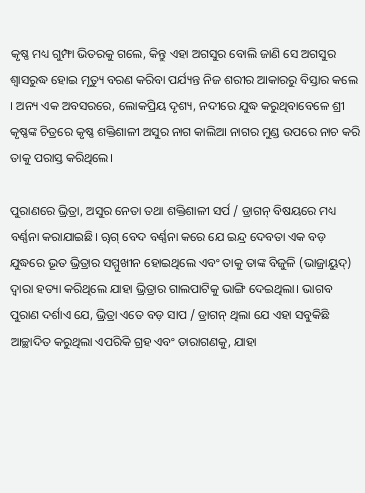କୃଷ୍ଣ ମଧ୍ୟ ଗୁମ୍ଫା ଭିତରକୁ ଗଲେ, କିନ୍ତୁ ଏହା ଅଗସୁର ବୋଲି ଜାଣି ସେ ଅଗସୁର ଶ୍ୱାସରୁଦ୍ଧ ହୋଇ ମୃତ୍ୟୁ ବରଣ କରିବା ପର୍ଯ୍ୟନ୍ତ ନିଜ ଶରୀର ଆକାରରୁ ବିସ୍ତାର କଲେ । ଅନ୍ୟ ଏକ ଅବସରରେ, ଲୋକପ୍ରିୟ ଦୃଶ୍ୟ, ନଦୀରେ ଯୁଦ୍ଧ କରୁଥିବାବେଳେ ଶ୍ରୀ କୃଷ୍ଣଙ୍କ ଚିତ୍ରରେ କୃଷ୍ଣ ଶକ୍ତିଶାଳୀ ଅସୁର ନାଗ କାଲିଆ ନାଗର ମୁଣ୍ଡ ଉପରେ ନାଚ କରି ତାକୁ ପରାସ୍ତ କରିଥିଲେ।

ପୁରାଣରେ ଭ୍ରିତ୍ରା, ଅସୁର ନେତା ତଥା ଶକ୍ତିଶାଳୀ ସର୍ପ / ଡ୍ରାଗନ୍ ବିଷୟରେ ମଧ୍ୟ ବର୍ଣ୍ଣନା କରାଯାଇଛି। ୠଗ୍ ବେଦ ବର୍ଣ୍ଣନା କରେ ଯେ ଇନ୍ଦ୍ର ଦେବତା ଏକ ବଡ଼ ଯୁଦ୍ଧରେ ଭୂତ ଭ୍ରିତ୍ରାର ସମ୍ମୁଖୀନ ହୋଇଥିଲେ ଏବଂ ତାକୁ ତାଙ୍କ ବିଜୁଳି (ଭାଜ୍ରାୟୁଦ୍) ଦ୍ୱାରା ହତ୍ୟା କରିଥିଲେ ଯାହା ଭ୍ରିତ୍ରାର ଗାଲପାଟିକୁ ଭାଙ୍ଗି ଦେଇଥିଲା। ଭାଗବ ପୁରାଣ ଦର୍ଶାଏ ଯେ, ଭ୍ରିତ୍ରା ଏତେ ବଡ଼ ସାପ / ଡ୍ରାଗନ୍ ଥିଲା ଯେ ଏହା ସବୁକିଛି ଆଚ୍ଛାଦିତ କରୁଥିଲା ଏପରିକି ଗ୍ରହ ଏବଂ ତାରାଗଣକୁ, ଯାହା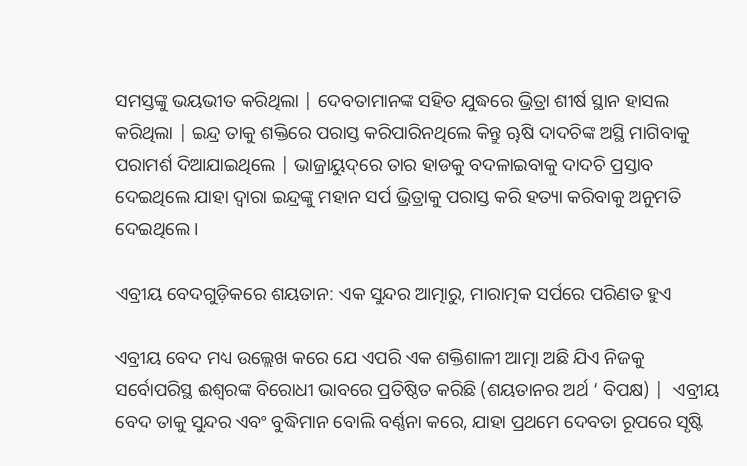ସମସ୍ତଙ୍କୁ ଭୟଭୀତ କରିଥିଲା | ଦେବତାମାନଙ୍କ ସହିତ ଯୁଦ୍ଧରେ ଭ୍ରିତ୍ରା ଶୀର୍ଷ ସ୍ଥାନ ହାସଲ କରିଥିଲା | ଇନ୍ଦ୍ର ତାକୁ ଶକ୍ତିରେ ପରାସ୍ତ କରିପାରିନଥିଲେ କିନ୍ତୁ ୠଷି ଦାଦଚିଙ୍କ ଅସ୍ଥି ମାଗିବାକୁ ପରାମର୍ଶ ଦିଆଯାଇଥିଲେ | ଭାଜ୍ରାୟୁଦ୍‍‍ରେ ତାର ହାଡକୁ ବଦଳାଇବାକୁ ଦାଦଚି ପ୍ରସ୍ତାବ ଦେଇଥିଲେ ଯାହା ଦ୍ଵାରା ଇନ୍ଦ୍ରଙ୍କୁ ମହାନ ସର୍ପ ଭ୍ରିତ୍ରାକୁ ପରାସ୍ତ କରି ହତ୍ୟା କରିବାକୁ ଅନୁମତି ଦେଇଥିଲେ।

ଏବ୍ରୀୟ ବେଦଗୁଡ଼ିକରେ ଶୟତାନ: ଏକ ସୁନ୍ଦର ଆତ୍ମାରୁ, ମାରାତ୍ମକ ସର୍ପରେ ପରିଣତ ହୁଏ

ଏବ୍ରୀୟ ବେଦ ମଧ୍ୟ ଉଲ୍ଲେଖ କରେ ଯେ ଏପରି ଏକ ଶକ୍ତିଶାଳୀ ଆତ୍ମା ଅଛି ଯିଏ ନିଜକୁ ସର୍ବୋପରିସ୍ଥ ଈଶ୍ଵରଙ୍କ ବିରୋଧୀ ଭାବରେ ପ୍ରତିଷ୍ଠିତ କରିଛି (ଶୟତାନର ଅର୍ଥ ‘ ବିପକ୍ଷ) |  ଏବ୍ରୀୟ ବେଦ ତାକୁ ସୁନ୍ଦର ଏବଂ ବୁଦ୍ଧିମାନ ବୋଲି ବର୍ଣ୍ଣନା କରେ, ଯାହା ପ୍ରଥମେ ଦେବତା ରୂପରେ ସୃଷ୍ଟି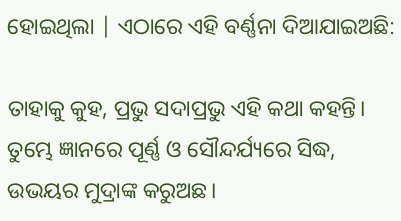ହୋଇଥିଲା | ଏଠାରେ ଏହି ବର୍ଣ୍ଣନା ଦିଆଯାଇଅଛି:

ତାହାକୁ କୁହ, ପ୍ରଭୁ ସଦାପ୍ରଭୁ ଏହି କଥା କହନ୍ତି। ତୁମ୍ଭେ ଜ୍ଞାନରେ ପୂର୍ଣ୍ଣ ଓ ସୌନ୍ଦର୍ଯ୍ୟରେ ସିଦ୍ଧ, ଉଭୟର ମୁଦ୍ରାଙ୍କ କରୁଅଛ।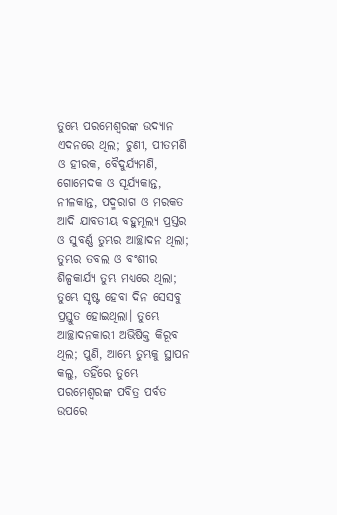ତୁମ୍ଭେ ପରମେଶ୍ଵରଙ୍କ ଉଦ୍ୟାନ ଏଦନରେ ଥିଲ; ଚୁଣୀ, ପୀତମଣି ଓ ହୀରକ, ବୈଦୁର୍ଯ୍ୟମଣି, ଗୋମେଦକ ଓ ସୂର୍ଯ୍ୟକାନ୍ତ, ନୀଳକାନ୍ତ, ପଦ୍ମରାଗ ଓ ମରକତ ଆଦି ଯାବତୀୟ ବହୁମୂଲ୍ୟ ପ୍ରସ୍ତର ଓ ସୁବର୍ଣ୍ଣ ତୁମ୍ଭର ଆଚ୍ଛାଦନ ଥିଲା; ତୁମ୍ଭର ତବଲ ଓ ବଂଶୀର ଶିଳ୍ପକାର୍ଯ୍ୟ ତୁମ୍ଭ ମଧ୍ୟରେ ଥିଲା; ତୁମ୍ଭେ ସୃଷ୍ଟ ହେବା ଦିନ ସେସବୁ ପ୍ରସ୍ତୁତ ହୋଇଥିଲା। ତୁମ୍ଭେ ଆଚ୍ଛାଦନକାରୀ ଅଭିଷିକ୍ତ କିରୂବ ଥିଲ; ପୁଣି, ଆମ୍ଭେ ତୁମ୍ଭକୁ ସ୍ଥାପନ କଲୁ, ତହିଁରେ ତୁମ୍ଭେ ପରମେଶ୍ଵରଙ୍କ ପବିତ୍ର ପର୍ବତ ଉପରେ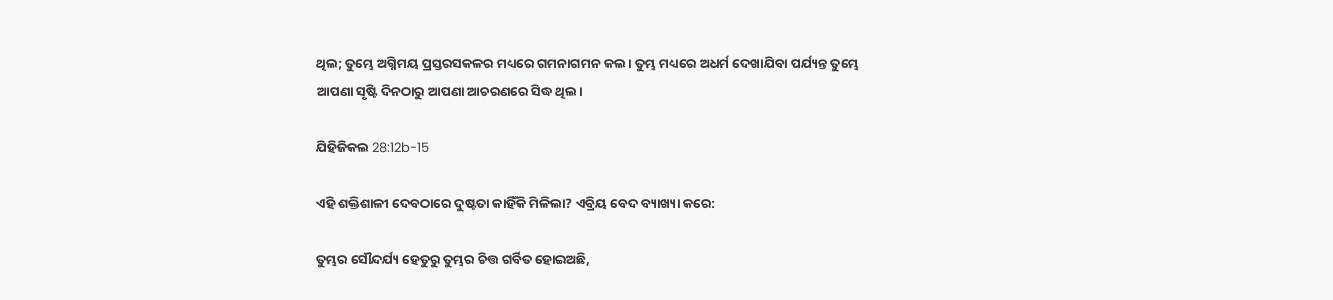ଥିଲ; ତୁମ୍ଭେ ଅଗ୍ନିମୟ ପ୍ରସ୍ତରସକଳର ମଧ୍ୟରେ ଗମନାଗମନ କଲ। ତୁମ୍ଭ ମଧ୍ୟରେ ଅଧର୍ମ ଦେଖାଯିବା ପର୍ଯ୍ୟନ୍ତ ତୁମ୍ଭେ ଆପଣା ସୃଷ୍ଟି ଦିନଠାରୁ ଆପଣା ଆଚରଣରେ ସିଦ୍ଧ ଥିଲ।

ଯିହିଜିକଲ 28:12b-15

ଏହି ଶକ୍ତିଶାଳୀ ଦେବଠାରେ ଦୁଷ୍ଟତା କାହିଁକି ମିଳିଲା? ଏବ୍ରିୟ ବେଦ ବ୍ୟାଖ୍ୟା କରେ:

ତୁମ୍ଭର ସୌନ୍ଦର୍ଯ୍ୟ ହେତୁରୁ ତୁମ୍ଭର ଚିତ୍ତ ଗର୍ବିତ ହୋଇଅଛି,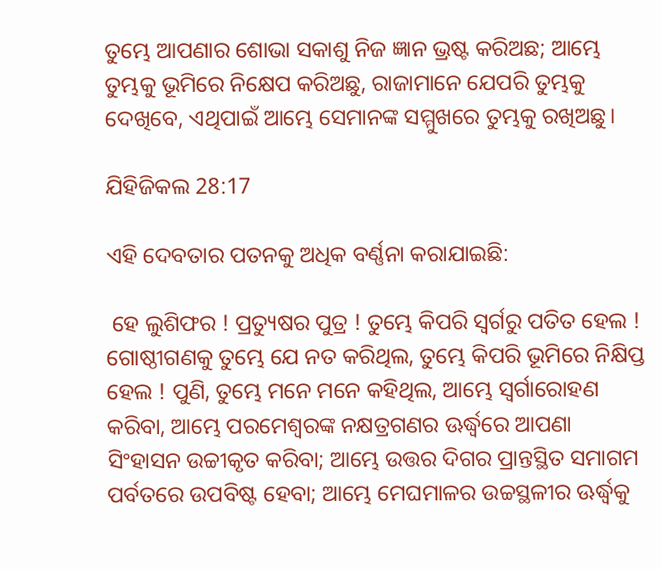ତୁମ୍ଭେ ଆପଣାର ଶୋଭା ସକାଶୁ ନିଜ ଜ୍ଞାନ ଭ୍ରଷ୍ଟ କରିଅଛ; ଆମ୍ଭେ ତୁମ୍ଭକୁ ଭୂମିରେ ନିକ୍ଷେପ କରିଅଛୁ, ରାଜାମାନେ ଯେପରି ତୁମ୍ଭକୁ ଦେଖିବେ, ଏଥିପାଇଁ ଆମ୍ଭେ ସେମାନଙ୍କ ସମ୍ମୁଖରେ ତୁମ୍ଭକୁ ରଖିଅଛୁ।

ଯିହିଜିକଲ 28:17

ଏହି ଦେବତାର ପତନକୁ ଅଧିକ ବର୍ଣ୍ଣନା କରାଯାଇଛି:

 ହେ ଲୁଶିଫର ! ପ୍ରତ୍ୟୁଷର ପୁତ୍ର ! ତୁମ୍ଭେ କିପରି ସ୍ଵର୍ଗରୁ ପତିତ ହେଲ ! ଗୋଷ୍ଠୀଗଣକୁ ତୁମ୍ଭେ ଯେ ନତ କରିଥିଲ, ତୁମ୍ଭେ କିପରି ଭୂମିରେ ନିକ୍ଷିପ୍ତ ହେଲ ! ପୁଣି, ତୁମ୍ଭେ ମନେ ମନେ କହିଥିଲ, ଆମ୍ଭେ ସ୍ଵର୍ଗାରୋହଣ କରିବା, ଆମ୍ଭେ ପରମେଶ୍ଵରଙ୍କ ନକ୍ଷତ୍ରଗଣର ଊର୍ଦ୍ଧ୍ଵରେ ଆପଣା ସିଂହାସନ ଉଚ୍ଚୀକୃତ କରିବା; ଆମ୍ଭେ ଉତ୍ତର ଦିଗର ପ୍ରାନ୍ତସ୍ଥିତ ସମାଗମ ପର୍ବତରେ ଉପବିଷ୍ଟ ହେବା; ଆମ୍ଭେ ମେଘମାଳର ଉଚ୍ଚସ୍ଥଳୀର ଊର୍ଦ୍ଧ୍ଵକୁ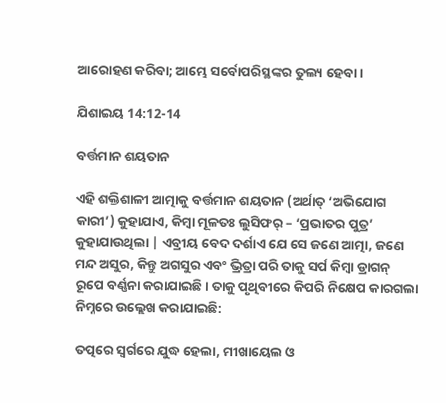ଆରୋହଣ କରିବା; ଆମ୍ଭେ ସର୍ବୋପରିସ୍ଥଙ୍କର ତୁଲ୍ୟ ହେବା।

ଯିଶାଇୟ 14:12-14

ବର୍ତ୍ତମାନ ଶୟତାନ

ଏହି ଶକ୍ତିଶାଳୀ ଆତ୍ମାକୁ ବର୍ତ୍ତମାନ ଶୟତାନ (ଅର୍ଥାତ୍ ‘ଅଭିଯୋଗ କାରୀ’) କୁହାଯାଏ, କିମ୍ବା ମୂଳତଃ ଲୁସିଫର୍ – ‘ପ୍ରଭାତର ପୁତ୍ର’ କୁହାଯାଉଥିଲା | ଏବ୍ରୀୟ ବେଦ ଦର୍ଶାଏ ଯେ ସେ ଜଣେ ଆତ୍ମା, ଜଣେ ମନ୍ଦ ଅସୁର, କିନ୍ତୁ ଅଗସୁର ଏବଂ ଭ୍ରିତ୍ରା ପରି ତାକୁ ସର୍ପ କିମ୍ବା ଡ୍ରାଗନ୍ ରୂପେ ବର୍ଣ୍ଣନା କରାଯାଇଛି। ତାକୁ ପୃଥିବୀରେ କିପରି ନିକ୍ଷେପ କାରଗଲା ନିମ୍ନରେ ଉଲ୍ଲେଖ କରାଯାଇଛି:

ତତ୍ପରେ ସ୍ଵର୍ଗରେ ଯୁଦ୍ଧ ହେଲା, ମୀଖାୟେଲ ଓ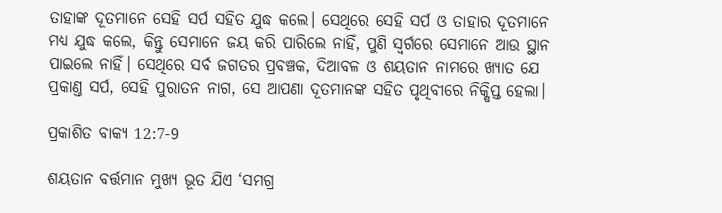ତାହାଙ୍କ ଦୂତମାନେ ସେହି ସର୍ପ ସହିତ ଯୁଦ୍ଧ କଲେ। ସେଥିରେ ସେହି ସର୍ପ ଓ ତାହାର ଦୂତମାନେ ମଧ୍ୟ ଯୁଦ୍ଧ କଲେ, କିନ୍ତୁ ସେମାନେ ଜୟ କରି ପାରିଲେ ନାହିଁ, ପୁଣି ସ୍ଵର୍ଗରେ ସେମାନେ ଆଉ ସ୍ଥାନ ପାଇଲେ ନାହିଁ। ସେଥିରେ ସର୍ବ ଜଗତର ପ୍ରବଞ୍ଚକ, ଦିଆବଳ ଓ ଶୟତାନ ନାମରେ ଖ୍ୟାତ ଯେ ପ୍ରକାଣ୍ତ ସର୍ପ, ସେହି ପୁରାତନ ନାଗ, ସେ ଆପଣା ଦୂତମାନଙ୍କ ସହିତ ପୃଥିବୀରେ ନିକ୍ଷିପ୍ତ ହେଲା।

ପ୍ରକାଶିତ ବାକ୍ୟ 12:7-9

ଶୟତାନ ବର୍ତ୍ତମାନ ମୁଖ୍ୟ ଭୂତ ଯିଏ ‘ସମଗ୍ର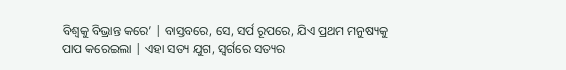ବିଶ୍ୱକୁ ବିଭ୍ରାନ୍ତ କରେ’ | ବାସ୍ତବରେ, ସେ, ସର୍ପ ରୂପରେ, ଯିଏ ପ୍ରଥମ ମନୁଷ୍ୟକୁ ପାପ କରେଇଲା | ଏହା ସତ୍ୟ ଯୁଗ, ସ୍ୱର୍ଗରେ ସତ୍ୟର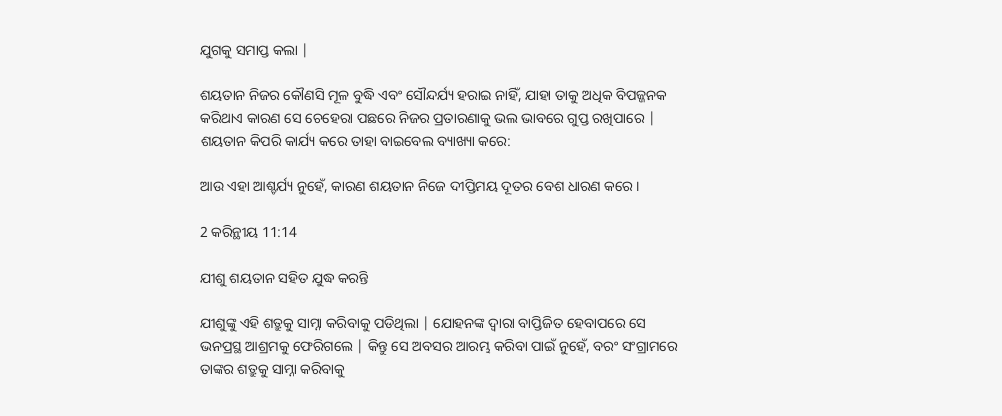ଯୁଗକୁ ସମାପ୍ତ କଲା |

ଶୟତାନ ନିଜର କୌଣସି ମୂଳ ବୁଦ୍ଧି ଏବଂ ସୌନ୍ଦର୍ଯ୍ୟ ହରାଇ ନାହିଁ, ଯାହା ତାକୁ ଅଧିକ ବିପଜ୍ଜନକ କରିଥାଏ କାରଣ ସେ ଚେହେରା ପଛରେ ନିଜର ପ୍ରତାରଣାକୁ ଭଲ ଭାବରେ ଗୁପ୍ତ ରଖିପାରେ | ଶୟତାନ କିପରି କାର୍ଯ୍ୟ କରେ ତାହା ବାଇବେଲ ବ୍ୟାଖ୍ୟା କରେ:

ଆଉ ଏହା ଆଶ୍ଚର୍ଯ୍ୟ ନୁହେଁ, କାରଣ ଶୟତାନ ନିଜେ ଦୀପ୍ତିମୟ ଦୂତର ବେଶ ଧାରଣ କରେ।

2 କରିନ୍ଥୀୟ 11:14

ଯୀଶୁ ଶୟତାନ ସହିତ ଯୁଦ୍ଧ କରନ୍ତି

ଯୀଶୁଙ୍କୁ ଏହି ଶତ୍ରୁକୁ ସାମ୍ନା କରିବାକୁ ପଡିଥିଲା | ଯୋହନଙ୍କ ଦ୍ୱାରା ବାପ୍ତିଜିତ ହେବାପରେ ସେ ଭନପ୍ରସ୍ଥ ଆଶ୍ରମକୁ ଫେରିଗଲେ | କିନ୍ତୁ ସେ ଅବସର ଆରମ୍ଭ କରିବା ପାଇଁ ନୁହେଁ, ବରଂ ସଂଗ୍ରାମରେ ତାଙ୍କର ଶତ୍ରୁକୁ ସାମ୍ନା କରିବାକୁ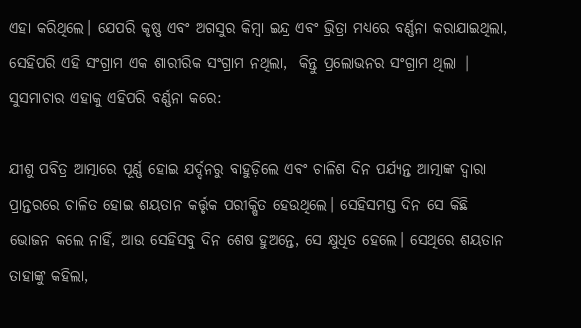ଏହା କରିଥିଲେ। ଯେପରି କୃଷ୍ଣ ଏବଂ ଅଗସୁର କିମ୍ବା ଇନ୍ଦ୍ର ଏବଂ ଭ୍ରିତ୍ରା ମଧ୍ୟରେ ବର୍ଣ୍ଣନା କରାଯାଇଥିଲା, ସେହିପରି ଏହି ସଂଗ୍ରାମ ଏକ ଶାରୀରିକ ସଂଗ୍ରାମ ନଥିଲା,  କିନ୍ତୁ ପ୍ରଲୋଭନର ସଂଗ୍ରାମ ଥିଲା | ସୁସମାଚାର ଏହାକୁ ଏହିପରି ବର୍ଣ୍ଣନା କରେ:

ଯୀଶୁ ପବିତ୍ର ଆତ୍ମାରେ ପୂର୍ଣ୍ଣ ହୋଇ ଯର୍ଦ୍ଦନରୁ ବାହୁଡ଼ିଲେ ଏବଂ ଚାଳିଶ ଦିନ ପର୍ଯ୍ୟନ୍ତ ଆତ୍ମାଙ୍କ ଦ୍ଵାରା ପ୍ରାନ୍ତରରେ ଚାଳିତ ହୋଇ ଶୟତାନ କର୍ତ୍ତୃକ ପରୀକ୍ଷିତ ହେଉଥିଲେ। ସେହିସମସ୍ତ ଦିନ ସେ କିଛି ଭୋଜନ କଲେ ନାହିଁ, ଆଉ ସେହିସବୁ ଦିନ ଶେଷ ହୁଅନ୍ତେ, ସେ କ୍ଷୁଧିତ ହେଲେ। ସେଥିରେ ଶୟତାନ ତାହାଙ୍କୁ କହିଲା,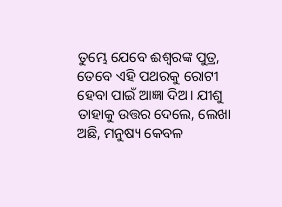ତୁମ୍ଭେ ଯେବେ ଈଶ୍ଵରଙ୍କ ପୁତ୍ର, ତେବେ ଏହି ପଥରକୁ ରୋଟୀ ହେବା ପାଇଁ ଆଜ୍ଞା ଦିଅ। ଯୀଶୁ ତାହାକୁ ଉତ୍ତର ଦେଲେ, ଲେଖା ଅଛି, ମନୁଷ୍ୟ କେବଳ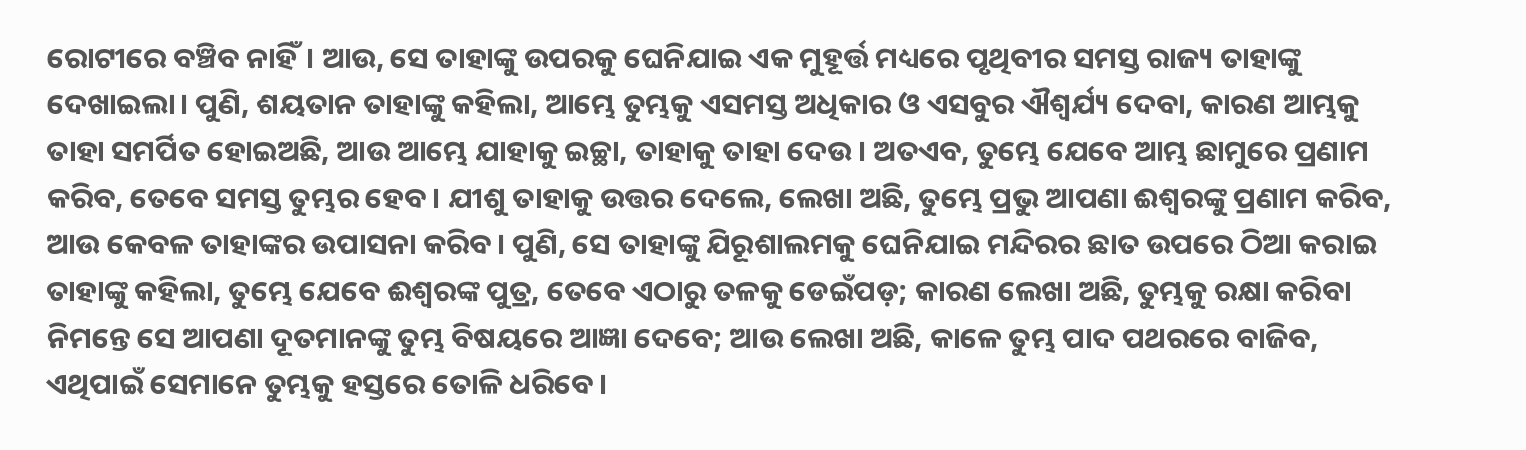ରୋଟୀରେ ବଞ୍ଚିବ ନାହିଁ। ଆଉ, ସେ ତାହାଙ୍କୁ ଉପରକୁ ଘେନିଯାଇ ଏକ ମୁହୂର୍ତ୍ତ ମଧ୍ୟରେ ପୃଥିବୀର ସମସ୍ତ ରାଜ୍ୟ ତାହାଙ୍କୁ ଦେଖାଇଲା। ପୁଣି, ଶୟତାନ ତାହାଙ୍କୁ କହିଲା, ଆମ୍ଭେ ତୁମ୍ଭକୁ ଏସମସ୍ତ ଅଧିକାର ଓ ଏସବୁର ଐଶ୍ଵର୍ଯ୍ୟ ଦେବା, କାରଣ ଆମ୍ଭକୁ ତାହା ସମର୍ପିତ ହୋଇଅଛି, ଆଉ ଆମ୍ଭେ ଯାହାକୁ ଇଚ୍ଛା, ତାହାକୁ ତାହା ଦେଉ। ଅତଏବ, ତୁମ୍ଭେ ଯେବେ ଆମ୍ଭ ଛାମୁରେ ପ୍ରଣାମ କରିବ, ତେବେ ସମସ୍ତ ତୁମ୍ଭର ହେବ। ଯୀଶୁ ତାହାକୁ ଉତ୍ତର ଦେଲେ, ଲେଖା ଅଛି, ତୁମ୍ଭେ ପ୍ରଭୁ ଆପଣା ଈଶ୍ଵରଙ୍କୁ ପ୍ରଣାମ କରିବ, ଆଉ କେବଳ ତାହାଙ୍କର ଉପାସନା କରିବ। ପୁଣି, ସେ ତାହାଙ୍କୁ ଯିରୂଶାଲମକୁ ଘେନିଯାଇ ମନ୍ଦିରର ଛାତ ଉପରେ ଠିଆ କରାଇ ତାହାଙ୍କୁ କହିଲା, ତୁମ୍ଭେ ଯେବେ ଈଶ୍ଵରଙ୍କ ପୁତ୍ର, ତେବେ ଏଠାରୁ ତଳକୁ ଡେଇଁପଡ଼; କାରଣ ଲେଖା ଅଛି, ତୁମ୍ଭକୁ ରକ୍ଷା କରିବା ନିମନ୍ତେ ସେ ଆପଣା ଦୂତମାନଙ୍କୁ ତୁମ୍ଭ ବିଷୟରେ ଆଜ୍ଞା ଦେବେ; ଆଉ ଲେଖା ଅଛି, କାଳେ ତୁମ୍ଭ ପାଦ ପଥରରେ ବାଜିବ, ଏଥିପାଇଁ ସେମାନେ ତୁମ୍ଭକୁ ହସ୍ତରେ ତୋଳି ଧରିବେ।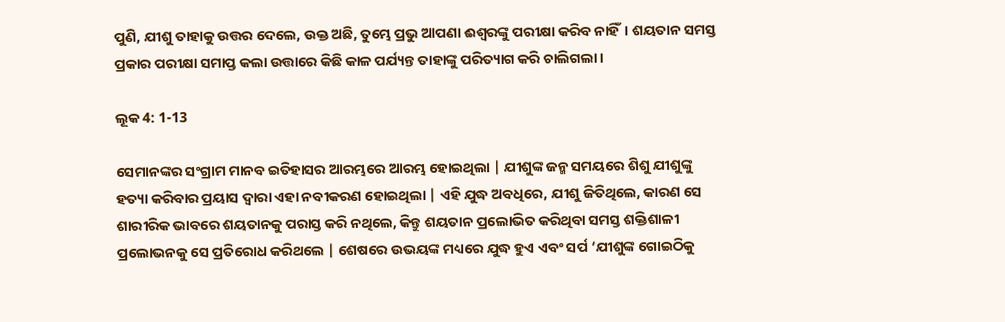ପୁଣି, ଯୀଶୁ ତାହାକୁ ଉତ୍ତର ଦେଲେ, ଉକ୍ତ ଅଛି, ତୁମ୍ଭେ ପ୍ରଭୁ ଆପଣା ଈଶ୍ଵରଙ୍କୁ ପରୀକ୍ଷା କରିବ ନାହିଁ। ଶୟତାନ ସମସ୍ତ ପ୍ରକାର ପରୀକ୍ଷା ସମାପ୍ତ କଲା ଉତ୍ତାରେ କିଛି କାଳ ପର୍ଯ୍ୟନ୍ତ ତାହାଙ୍କୁ ପରିତ୍ୟାଗ କରି ଚାଲିଗଲା।

ଲୂକ 4: 1-13

ସେମାନଙ୍କର ସଂଗ୍ରାମ ମାନବ ଇତିହାସର ଆରମ୍ଭରେ ଆରମ୍ଭ ହୋଇଥିଲା | ଯୀଶୁଙ୍କ ଜନ୍ମ ସମୟରେ ଶିଶୁ ଯୀଶୁଙ୍କୁ ହତ୍ୟା କରିବାର ପ୍ରୟାସ ଦ୍ୱାରା ଏହା ନବୀକରଣ ହୋଇଥିଲା | ଏହି ଯୁଦ୍ଧ ଅବଧିରେ, ଯୀଶୁ ଜିତିଥିଲେ, କାରଣ ସେ ଶାରୀରିକ ଭାବରେ ଶୟତାନକୁ ପରାସ୍ତ କରି ନଥିଲେ, କିନ୍ତୁ ଶୟତାନ ପ୍ରଲୋଭିତ କରିଥିବା ସମସ୍ତ ଶକ୍ତିଶାଳୀ ପ୍ରଲୋଭନକୁ ସେ ପ୍ରତିରୋଧ କରିଥଲେ | ଶେଷରେ ଉଭୟଙ୍କ ମଧ୍ୟରେ ଯୁଦ୍ଧ ହୁଏ ଏବଂ ସର୍ପ ‘ଯୀଶୁଙ୍କ ଗୋଇଠିକୁ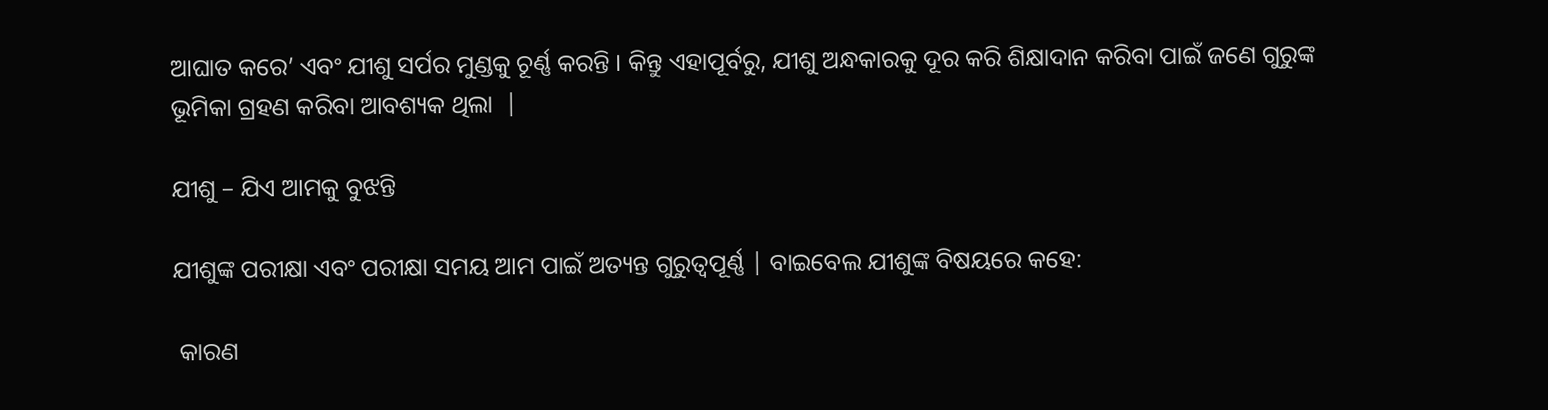ଆଘାତ କରେ’ ଏବଂ ଯୀଶୁ ସର୍ପର ମୁଣ୍ଡକୁ ଚୂର୍ଣ୍ଣ କରନ୍ତି । କିନ୍ତୁ ଏହାପୂର୍ବରୁ, ଯୀଶୁ ଅନ୍ଧକାରକୁ ଦୂର କରି ଶିକ୍ଷାଦାନ କରିବା ପାଇଁ ଜଣେ ଗୁରୁଙ୍କ ଭୂମିକା ଗ୍ରହଣ କରିବା ଆବଶ୍ୟକ ଥିଲା  |

ଯୀଶୁ – ଯିଏ ଆମକୁ ବୁଝନ୍ତି

ଯୀଶୁଙ୍କ ପରୀକ୍ଷା ଏବଂ ପରୀକ୍ଷା ସମୟ ଆମ ପାଇଁ ଅତ୍ୟନ୍ତ ଗୁରୁତ୍ୱପୂର୍ଣ୍ଣ | ବାଇବେଲ ଯୀଶୁଙ୍କ ବିଷୟରେ କହେ:

 କାରଣ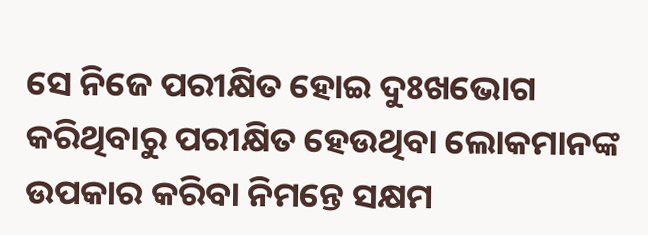ସେ ନିଜେ ପରୀକ୍ଷିତ ହୋଇ ଦୁଃଖଭୋଗ କରିଥିବାରୁ ପରୀକ୍ଷିତ ହେଉଥିବା ଲୋକମାନଙ୍କ ଉପକାର କରିବା ନିମନ୍ତେ ସକ୍ଷମ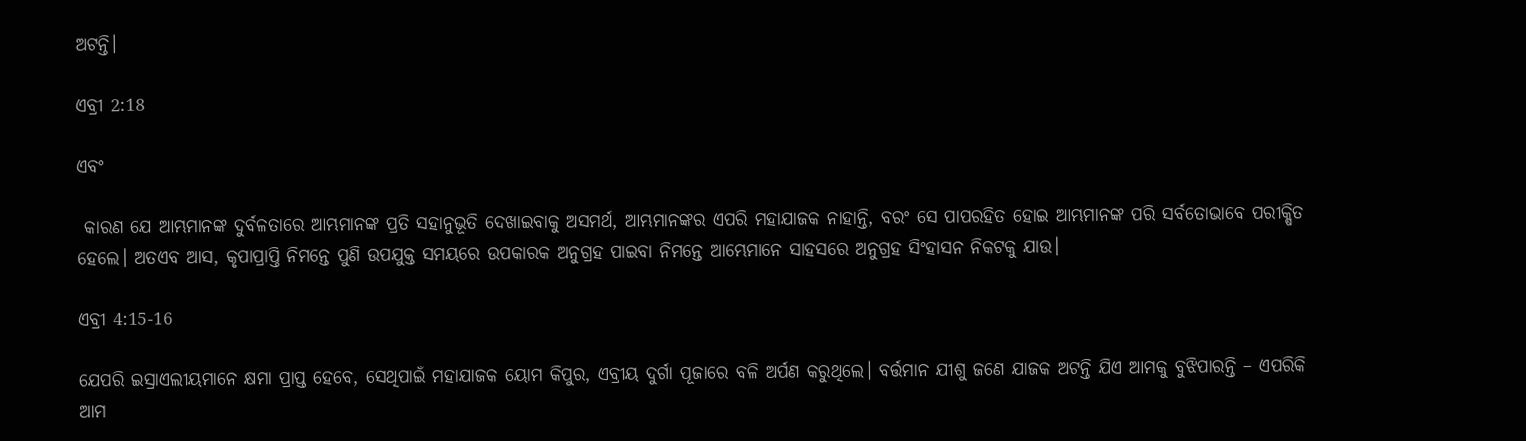ଅଟନ୍ତି।

ଏବ୍ରୀ 2:18

ଏବଂ

 କାରଣ ଯେ ଆମ୍ଭମାନଙ୍କ ଦୁର୍ବଳତାରେ ଆମ୍ଭମାନଙ୍କ ପ୍ରତି ସହାନୁଭୂତି ଦେଖାଇବାକୁ ଅସମର୍ଥ, ଆମ୍ଭମାନଙ୍କର ଏପରି ମହାଯାଜକ ନାହାନ୍ତି, ବରଂ ସେ ପାପରହିତ ହୋଇ ଆମ୍ଭମାନଙ୍କ ପରି ସର୍ବତୋଭାବେ ପରୀକ୍ଷିତ ହେଲେ। ଅତଏବ ଆସ, କୃପାପ୍ରାପ୍ତି ନିମନ୍ତେ ପୁଣି ଉପଯୁକ୍ତ ସମୟରେ ଉପକାରକ ଅନୁଗ୍ରହ ପାଇବା ନିମନ୍ତେ ଆମ୍ଭେମାନେ ସାହସରେ ଅନୁଗ୍ରହ ସିଂହାସନ ନିକଟକୁ ଯାଉ।

ଏବ୍ରୀ 4:15-16

ଯେପରି ଇସ୍ରାଏଲୀୟମାନେ କ୍ଷମା ପ୍ରାପ୍ତ ହେବେ, ସେଥିପାଇଁ ମହାଯାଜକ ୟୋମ କିପୁର, ଏବ୍ରୀୟ ଦୁର୍ଗା ପୂଜାରେ ବଳି ଅର୍ପଣ କରୁଥିଲେ। ବର୍ତ୍ତମାନ ଯୀଶୁ ଜଣେ ଯାଜକ ଅଟନ୍ତି ଯିଏ ଆମକୁ ବୁଝିପାରନ୍ତି – ଏପରିକି ଆମ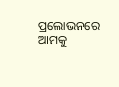ପ୍ରଲୋଭନରେ ଆମକୁ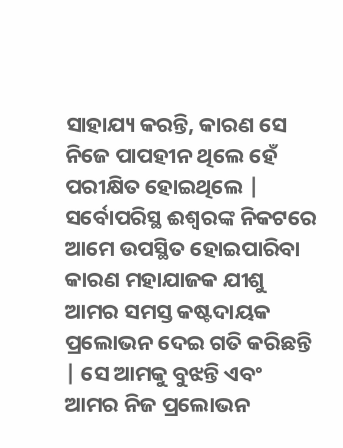ସାହାଯ୍ୟ କରନ୍ତି, କାରଣ ସେ ନିଜେ ପାପହୀନ ଥିଲେ ହେଁ ପରୀକ୍ଷିତ ହୋଇଥିଲେ | ସର୍ବୋପରିସ୍ଥ ଈଶ୍ଵରଙ୍କ ନିକଟରେ ଆମେ ଉପସ୍ଥିତ ହୋଇପାରିବା କାରଣ ମହାଯାଜକ ଯୀଶୁ ଆମର ସମସ୍ତ କଷ୍ଟଦାୟକ ପ୍ରଲୋଭନ ଦେଇ ଗତି କରିଛନ୍ତି | ସେ ଆମକୁ ବୁଝନ୍ତି ଏବଂ ଆମର ନିଜ ପ୍ରଲୋଭନ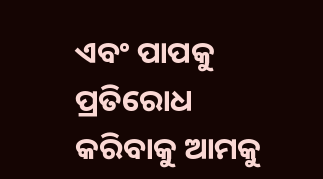ଏବଂ ପାପକୁ ପ୍ରତିରୋଧ କରିବାକୁ ଆମକୁ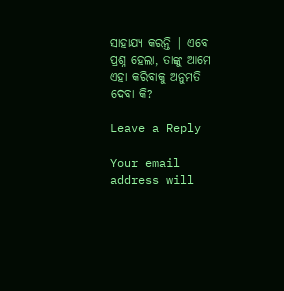ସାହାଯ୍ୟ କରନ୍ତି | ଏବେ ପ୍ରଶ୍ନ ହେଲା, ତାଙ୍କୁ ଆମେ ଏହା କରିବାକୁ ଅନୁମତି ଦେବା କି?

Leave a Reply

Your email address will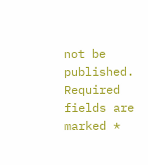not be published. Required fields are marked *